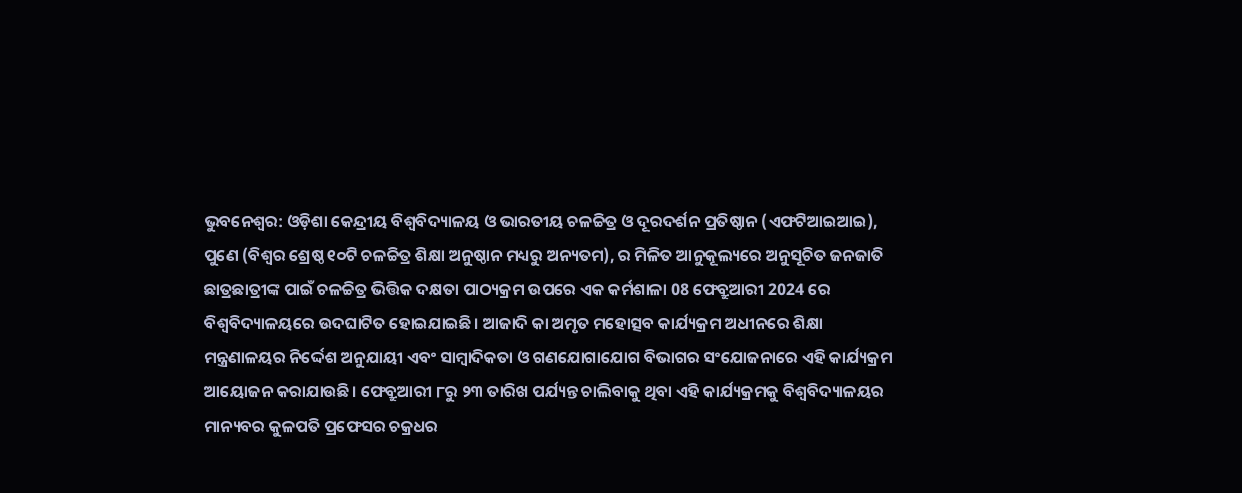ଭୁବନେଶ୍ଵର: ଓଡ଼ିଶା କେନ୍ଦ୍ରୀୟ ବିଶ୍ୱବିଦ୍ୟାଳୟ ଓ ଭାରତୀୟ ଚଳଚ୍ଚିତ୍ର ଓ ଦୂରଦର୍ଶନ ପ୍ରତିଷ୍ଠାନ (ଏଫଟିଆଇଆଇ), ପୁଣେ (ବିଶ୍ୱର ଶ୍ରେଷ୍ଠ ୧୦ଟି ଚଳଚ୍ଚିତ୍ର ଶିକ୍ଷା ଅନୁଷ୍ଠାନ ମଧ୍ୟରୁ ଅନ୍ୟତମ), ର ମିଳିତ ଆନୁକୂଲ୍ୟରେ ଅନୁସୂଚିତ ଜନଜାତି ଛାତ୍ରଛାତ୍ରୀଙ୍କ ପାଇଁ ଚଳଚ୍ଚିତ୍ର ଭିତ୍ତିକ ଦକ୍ଷତା ପାଠ୍ୟକ୍ରମ ଉପରେ ଏକ କର୍ମଶାଳା 08 ଫେବ୍ରୁଆରୀ 2024 ରେ ବିଶ୍ବବିଦ୍ୟାଳୟରେ ଉଦଘାଟିତ ହୋଇଯାଇଛି। ଆଜାଦି କା ଅମୃତ ମହୋତ୍ସବ କାର୍ଯ୍ୟକ୍ରମ ଅଧୀନରେ ଶିକ୍ଷା ମନ୍ତ୍ରଣାଳୟର ନିର୍ଦ୍ଦେଶ ଅନୁଯାୟୀ ଏବଂ ସାମ୍ବାଦିକତା ଓ ଗଣଯୋଗାଯୋଗ ବିଭାଗର ସଂଯୋଜନାରେ ଏହି କାର୍ଯ୍ୟକ୍ରମ ଆୟୋଜନ କରାଯାଉଛି। ଫେବ୍ରୁଆରୀ ୮ରୁ ୨୩ ତାରିଖ ପର୍ଯ୍ୟନ୍ତ ଚାଲିବାକୁ ଥିବା ଏହି କାର୍ଯ୍ୟକ୍ରମକୁ ବିଶ୍ଵବିଦ୍ୟାଳୟର ମାନ୍ୟବର କୁଳପତି ପ୍ରଫେସର ଚକ୍ରଧର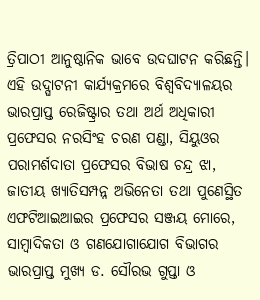ତ୍ରିପାଠୀ ଆନୁଷ୍ଠାନିକ ଭାବେ ଉଦଘାଟନ କରିଛନ୍ତି। ଏହି ଉଦ୍ଘାଟନୀ କାର୍ଯ୍ୟକ୍ରମରେ ବିଶ୍ଵବିଦ୍ୟାଳୟର ଭାରପ୍ରାପ୍ତ ରେଜିଷ୍ଟ୍ରାର ତଥା ଅର୍ଥ ଅଧିକାରୀ ପ୍ରଫେସର ନରସିଂହ ଚରଣ ପଣ୍ଡା, ସିୟୁଓର ପରାମର୍ଶଦାତା ପ୍ରଫେସର ବିଭାଷ ଚନ୍ଦ୍ର ଝା, ଜାତୀୟ ଖ୍ୟାତିସମ୍ପନ୍ନ ଅଭିନେତା ତଥା ପୁଣେସ୍ଥିତ ଏଫଟିଆଇଆଇର ପ୍ରଫେସର ସଞ୍ଜୟ ମୋରେ, ସାମ୍ବାଦିକତା ଓ ଗଣଯୋଗାଯୋଗ ବିଭାଗର ଭାରପ୍ରାପ୍ତ ମୁଖ୍ୟ ଡ. ସୌରଭ ଗୁପ୍ତା ଓ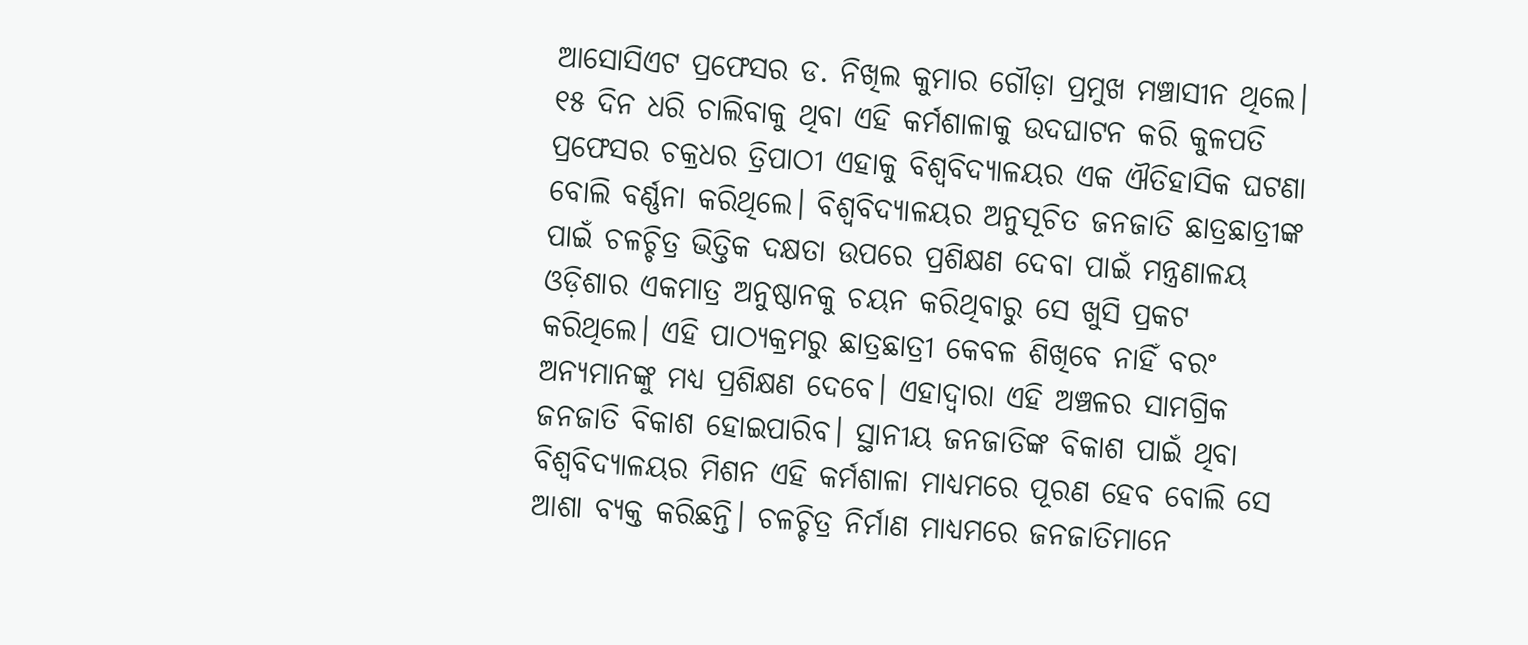ଆସୋସିଏଟ ପ୍ରଫେସର ଡ. ନିଖିଲ କୁମାର ଗୌଡ଼ା ପ୍ରମୁଖ ମଞ୍ଚାସୀନ ଥିଲେ।
୧୫ ଦିନ ଧରି ଚାଲିବାକୁ ଥିବା ଏହି କର୍ମଶାଳାକୁ ଉଦଘାଟନ କରି କୁଳପତି ପ୍ରଫେସର ଚକ୍ରଧର ତ୍ରିପାଠୀ ଏହାକୁ ବିଶ୍ଵବିଦ୍ୟାଳୟର ଏକ ଐତିହାସିକ ଘଟଣା ବୋଲି ବର୍ଣ୍ଣନା କରିଥିଲେ। ବିଶ୍ୱବିଦ୍ୟାଳୟର ଅନୁସୂଚିତ ଜନଜାତି ଛାତ୍ରଛାତ୍ରୀଙ୍କ ପାଇଁ ଚଳଚ୍ଚିତ୍ର ଭିତ୍ତିକ ଦକ୍ଷତା ଉପରେ ପ୍ରଶିକ୍ଷଣ ଦେବା ପାଇଁ ମନ୍ତ୍ରଣାଳୟ ଓଡ଼ିଶାର ଏକମାତ୍ର ଅନୁଷ୍ଠାନକୁ ଚୟନ କରିଥିବାରୁ ସେ ଖୁସି ପ୍ରକଟ କରିଥିଲେ। ଏହି ପାଠ୍ୟକ୍ରମରୁ ଛାତ୍ରଛାତ୍ରୀ କେବଳ ଶିଖିବେ ନାହିଁ ବରଂ ଅନ୍ୟମାନଙ୍କୁ ମଧ୍ୟ ପ୍ରଶିକ୍ଷଣ ଦେବେ। ଏହାଦ୍ୱାରା ଏହି ଅଞ୍ଚଳର ସାମଗ୍ରିକ ଜନଜାତି ବିକାଶ ହୋଇପାରିବ। ସ୍ଥାନୀୟ ଜନଜାତିଙ୍କ ବିକାଶ ପାଇଁ ଥିବା ବିଶ୍ୱବିଦ୍ୟାଳୟର ମିଶନ ଏହି କର୍ମଶାଳା ମାଧ୍ୟମରେ ପୂରଣ ହେବ ବୋଲି ସେ ଆଶା ବ୍ୟକ୍ତ କରିଛନ୍ତି। ଚଳଚ୍ଚିତ୍ର ନିର୍ମାଣ ମାଧ୍ୟମରେ ଜନଜାତିମାନେ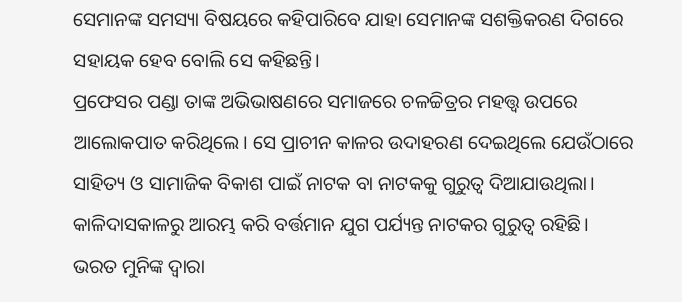ସେମାନଙ୍କ ସମସ୍ୟା ବିଷୟରେ କହିପାରିବେ ଯାହା ସେମାନଙ୍କ ସଶକ୍ତିକରଣ ଦିଗରେ ସହାୟକ ହେବ ବୋଲି ସେ କହିଛନ୍ତି।
ପ୍ରଫେସର ପଣ୍ଡା ତାଙ୍କ ଅଭିଭାଷଣରେ ସମାଜରେ ଚଳଚ୍ଚିତ୍ରର ମହତ୍ତ୍ୱ ଉପରେ ଆଲୋକପାତ କରିଥିଲେ। ସେ ପ୍ରାଚୀନ କାଳର ଉଦାହରଣ ଦେଇଥିଲେ ଯେଉଁଠାରେ ସାହିତ୍ୟ ଓ ସାମାଜିକ ବିକାଶ ପାଇଁ ନାଟକ ବା ନାଟକକୁ ଗୁରୁତ୍ୱ ଦିଆଯାଉଥିଲା। କାଳିଦାସକାଳରୁ ଆରମ୍ଭ କରି ବର୍ତ୍ତମାନ ଯୁଗ ପର୍ଯ୍ୟନ୍ତ ନାଟକର ଗୁରୁତ୍ୱ ରହିଛି। ଭରତ ମୁନିଙ୍କ ଦ୍ୱାରା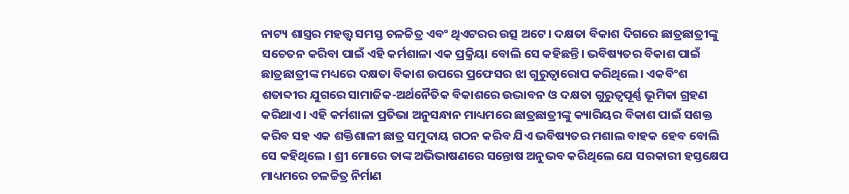ନାଟ୍ୟ ଶାସ୍ତ୍ରର ମହତ୍ତ୍ୱ ସମସ୍ତ ଚଳଚ୍ଚିତ୍ର ଏବଂ ଥିଏଟରର ଉତ୍ସ ଅଟେ। ଦକ୍ଷତା ବିକାଶ ଦିଗରେ ଛାତ୍ରଛାତ୍ରୀଙ୍କୁ ସଚେତନ କରିବା ପାଇଁ ଏହି କର୍ମଶାଳା ଏକ ପ୍ରକ୍ରିୟା ବୋଲି ସେ କହିଛନ୍ତି। ଭବିଷ୍ୟତର ବିକାଶ ପାଇଁ ଛାତ୍ରଛାତ୍ରୀଙ୍କ ମଧ୍ୟରେ ଦକ୍ଷତା ବିକାଶ ଉପରେ ପ୍ରଫେସର ଝା ଗୁରୁତ୍ୱାରୋପ କରିଥିଲେ। ଏକବିଂଶ ଶତାବ୍ଦୀର ଯୁଗରେ ସାମାଜିକ-ଅର୍ଥନୈତିକ ବିକାଶରେ ଉଦ୍ଭାବନ ଓ ଦକ୍ଷତା ଗୁରୁତ୍ୱପୂର୍ଣ୍ଣ ଭୂମିକା ଗ୍ରହଣ କରିଥାଏ। ଏହି କର୍ମଶାଳା ପ୍ରତିଭା ଅନୁସନ୍ଧାନ ମାଧ୍ୟମରେ ଛାତ୍ରଛାତ୍ରୀଙ୍କୁ କ୍ୟାରିୟର ବିକାଶ ପାଇଁ ସଶକ୍ତ କରିବ ସହ ଏକ ଶକ୍ତିଶାଳୀ ଛାତ୍ର ସମୁଦାୟ ଗଠନ କରିବ ଯିଏ ଭବିଷ୍ୟତର ମଶାଲ ବାହକ ହେବ ବୋଲି ସେ କହିଥିଲେ । ଶ୍ରୀ ମୋରେ ତାଙ୍କ ଅଭିଭାଷଣରେ ସନ୍ତୋଷ ଅନୁଭବ କରିଥିଲେ ଯେ ସରକାରୀ ହସ୍ତକ୍ଷେପ ମାଧ୍ୟମରେ ଚଳଚ୍ଚିତ୍ର ନିର୍ମାଣ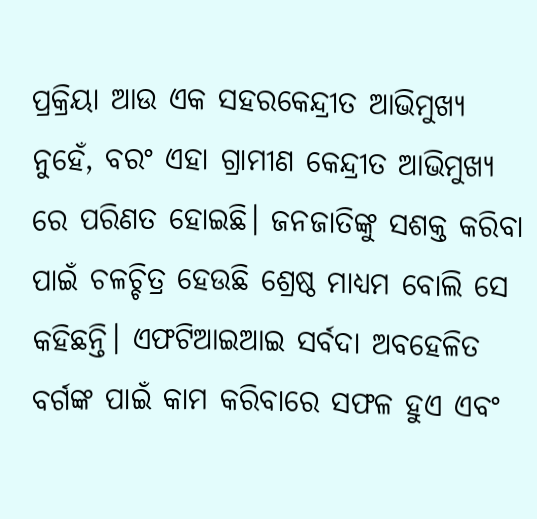ପ୍ରକ୍ରିୟା ଆଉ ଏକ ସହରକେନ୍ଦ୍ରୀତ ଆଭିମୁଖ୍ୟ ନୁହେଁ, ବରଂ ଏହା ଗ୍ରାମୀଣ କେନ୍ଦ୍ରୀତ ଆଭିମୁଖ୍ୟ ରେ ପରିଣତ ହୋଇଛି। ଜନଜାତିଙ୍କୁ ସଶକ୍ତ କରିବା ପାଇଁ ଚଳଚ୍ଚିତ୍ର ହେଉଛି ଶ୍ରେଷ୍ଠ ମାଧ୍ୟମ ବୋଲି ସେ କହିଛନ୍ତି। ଏଫଟିଆଇଆଇ ସର୍ବଦା ଅବହେଳିତ ବର୍ଗଙ୍କ ପାଇଁ କାମ କରିବାରେ ସଫଳ ହୁଏ ଏବଂ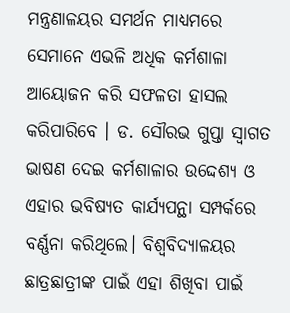ମନ୍ତ୍ରଣାଳୟର ସମର୍ଥନ ମାଧ୍ୟମରେ ସେମାନେ ଏଭଳି ଅଧିକ କର୍ମଶାଳା ଆୟୋଜନ କରି ସଫଳତା ହାସଲ କରିପାରିବେ । ଡ. ସୌରଭ ଗୁପ୍ତା ସ୍ୱାଗତ ଭାଷଣ ଦେଇ କର୍ମଶାଳାର ଉଦ୍ଦେଶ୍ୟ ଓ ଏହାର ଭବିଷ୍ୟତ କାର୍ଯ୍ୟପନ୍ଥା ସମ୍ପର୍କରେ ବର୍ଣ୍ଣନା କରିଥିଲେ। ବିଶ୍ଵବିଦ୍ୟାଳୟର ଛାତ୍ରଛାତ୍ରୀଙ୍କ ପାଇଁ ଏହା ଶିଖିବା ପାଇଁ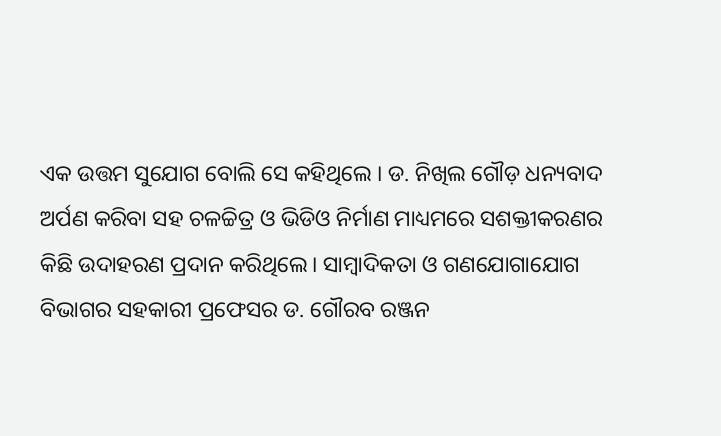ଏକ ଉତ୍ତମ ସୁଯୋଗ ବୋଲି ସେ କହିଥିଲେ । ଡ. ନିଖିଲ ଗୌଡ଼ ଧନ୍ୟବାଦ ଅର୍ପଣ କରିବା ସହ ଚଳଚ୍ଚିତ୍ର ଓ ଭିଡିଓ ନିର୍ମାଣ ମାଧ୍ୟମରେ ସଶକ୍ତୀକରଣର କିଛି ଉଦାହରଣ ପ୍ରଦାନ କରିଥିଲେ। ସାମ୍ବାଦିକତା ଓ ଗଣଯୋଗାଯୋଗ ବିଭାଗର ସହକାରୀ ପ୍ରଫେସର ଡ. ଗୌରବ ରଞ୍ଜନ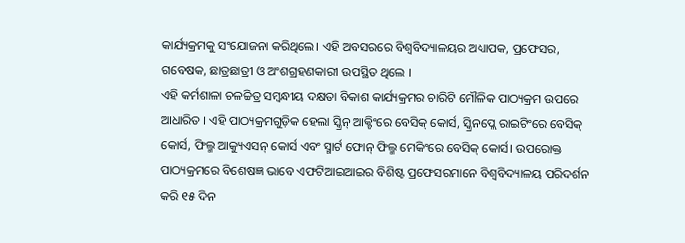କାର୍ଯ୍ୟକ୍ରମକୁ ସଂଯୋଜନା କରିଥିଲେ। ଏହି ଅବସରରେ ବିଶ୍ୱବିଦ୍ୟାଳୟର ଅଧ୍ୟାପକ, ପ୍ରଫେସର, ଗବେଷକ, ଛାତ୍ରଛାତ୍ରୀ ଓ ଅଂଶଗ୍ରହଣକାରୀ ଉପସ୍ଥିତ ଥିଲେ ।
ଏହି କର୍ମଶାଳା ଚଳଚ୍ଚିତ୍ର ସମ୍ବନ୍ଧୀୟ ଦକ୍ଷତା ବିକାଶ କାର୍ଯ୍ୟକ୍ରମର ଚାରିଟି ମୌଳିକ ପାଠ୍ୟକ୍ରମ ଉପରେ ଆଧାରିତ । ଏହି ପାଠ୍ୟକ୍ରମଗୁଡ଼ିକ ହେଲା ସ୍କ୍ରିନ୍ ଆକ୍ଟିଂରେ ବେସିକ୍ କୋର୍ସ, ସ୍କ୍ରିନପ୍ଲେ ରାଇଟିଂରେ ବେସିକ୍ କୋର୍ସ, ଫିଲ୍ମ ଆକ୍ୟୁଏସନ୍ କୋର୍ସ ଏବଂ ସ୍ମାର୍ଟ ଫୋନ୍ ଫିଲ୍ମ ମେକିଂରେ ବେସିକ୍ କୋର୍ସ। ଉପରୋକ୍ତ ପାଠ୍ୟକ୍ରମରେ ବିଶେଷଜ୍ଞ ଭାବେ ଏଫଟିଆଇଆଇର ବିଶିଷ୍ଟ ପ୍ରଫେସରମାନେ ବିଶ୍ୱବିଦ୍ୟାଳୟ ପରିଦର୍ଶନ କରି ୧୫ ଦିନ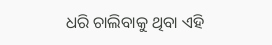ଧରି ଚାଲିବାକୁ ଥିବା ଏହି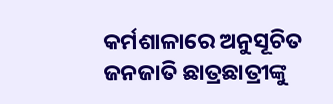କର୍ମଶାଳାରେ ଅନୁସୂଚିତ ଜନଜାତି ଛାତ୍ରଛାତ୍ରୀଙ୍କୁ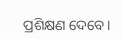ପ୍ରଶିକ୍ଷଣ ଦେବେ।